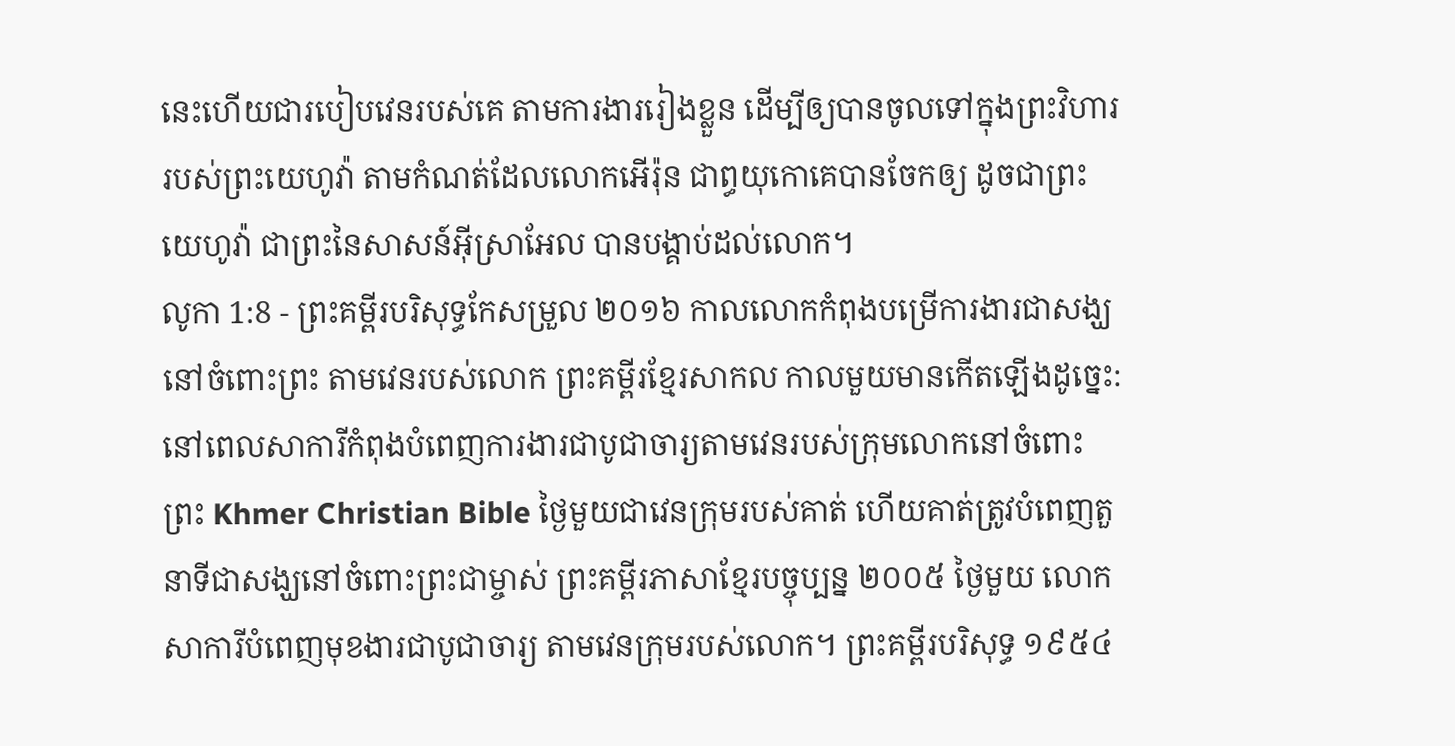នេះហើយជារបៀបវេនរបស់គេ តាមការងាររៀងខ្លួន ដើម្បីឲ្យបានចូលទៅក្នុងព្រះវិហាររបស់ព្រះយេហូវ៉ា តាមកំណត់ដែលលោកអើរ៉ុន ជាព្ធយុកោគេបានចែកឲ្យ ដូចជាព្រះយេហូវ៉ា ជាព្រះនៃសាសន៍អ៊ីស្រាអែល បានបង្គាប់ដល់លោក។
លូកា 1:8 - ព្រះគម្ពីរបរិសុទ្ធកែសម្រួល ២០១៦ កាលលោកកំពុងបម្រើការងារជាសង្ឃនៅចំពោះព្រះ តាមវេនរបស់លោក ព្រះគម្ពីរខ្មែរសាកល កាលមួយមានកើតឡើងដូច្នេះ: នៅពេលសាការីកំពុងបំពេញការងារជាបូជាចារ្យតាមវេនរបស់ក្រុមលោកនៅចំពោះព្រះ Khmer Christian Bible ថ្ងៃមួយជាវេនក្រុមរបស់គាត់ ហើយគាត់ត្រូវបំពេញតួនាទីជាសង្ឃនៅចំពោះព្រះជាម្ចាស់ ព្រះគម្ពីរភាសាខ្មែរបច្ចុប្បន្ន ២០០៥ ថ្ងៃមួយ លោកសាការីបំពេញមុខងារជាបូជាចារ្យ តាមវេនក្រុមរបស់លោក។ ព្រះគម្ពីរបរិសុទ្ធ ១៩៥៤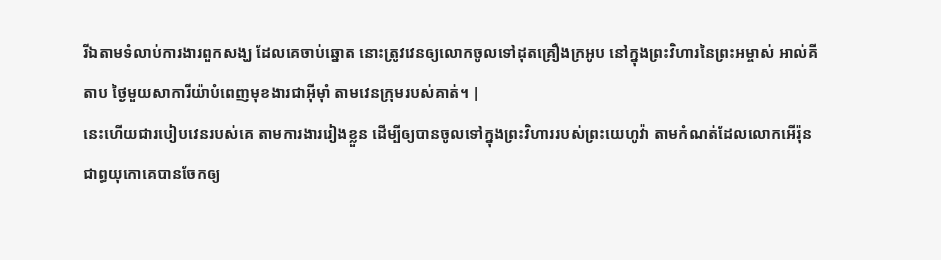រីឯតាមទំលាប់ការងារពួកសង្ឃ ដែលគេចាប់ឆ្នោត នោះត្រូវវេនឲ្យលោកចូលទៅដុតគ្រឿងក្រអូប នៅក្នុងព្រះវិហារនៃព្រះអម្ចាស់ អាល់គីតាប ថ្ងៃមួយសាការីយ៉ាបំពេញមុខងារជាអ៊ីម៉ាំ តាមវេនក្រុមរបស់គាត់។ |
នេះហើយជារបៀបវេនរបស់គេ តាមការងាររៀងខ្លួន ដើម្បីឲ្យបានចូលទៅក្នុងព្រះវិហាររបស់ព្រះយេហូវ៉ា តាមកំណត់ដែលលោកអើរ៉ុន ជាព្ធយុកោគេបានចែកឲ្យ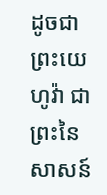ដូចជាព្រះយេហូវ៉ា ជាព្រះនៃសាសន៍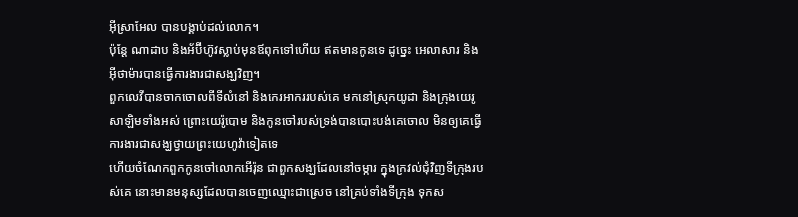អ៊ីស្រាអែល បានបង្គាប់ដល់លោក។
ប៉ុន្តែ ណាដាប និងអ័ប៊ីហ៊ូវស្លាប់មុនឪពុកទៅហើយ ឥតមានកូនទេ ដូច្នេះ អេលាសារ និងអ៊ីថាម៉ារបានធ្វើការងារជាសង្ឃវិញ។
ពួកលេវីបានចាកចោលពីទីលំនៅ និងកេរអាកររបស់គេ មកនៅស្រុកយូដា និងក្រុងយេរូសាឡិមទាំងអស់ ព្រោះយេរ៉ូបោម និងកូនចៅរបស់ទ្រង់បានបោះបង់គេចោល មិនឲ្យគេធ្វើការងារជាសង្ឃថ្វាយព្រះយេហូវ៉ាទៀតទេ
ហើយចំណែកពួកកូនចៅលោកអើរ៉ុន ជាពួកសង្ឃដែលនៅចម្ការ ក្នុងក្រវល់ជុំវិញទីក្រុងរបស់គេ នោះមានមនុស្សដែលបានចេញឈ្មោះជាស្រេច នៅគ្រប់ទាំងទីក្រុង ទុកស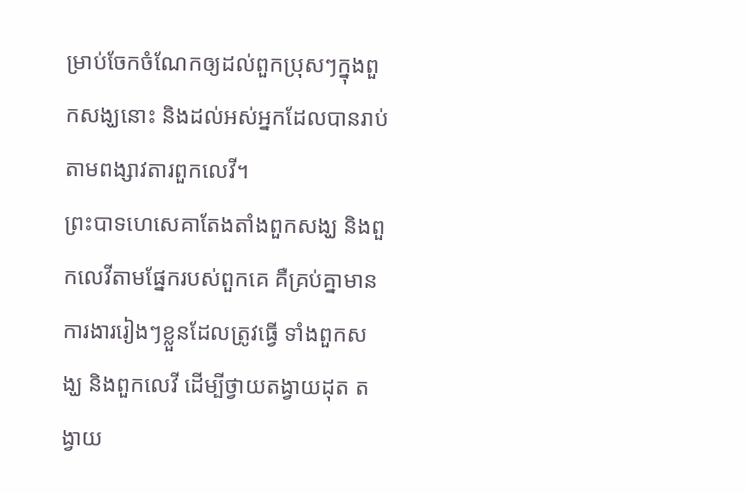ម្រាប់ចែកចំណែកឲ្យដល់ពួកប្រុសៗក្នុងពួកសង្ឃនោះ និងដល់អស់អ្នកដែលបានរាប់តាមពង្សាវតារពួកលេវី។
ព្រះបាទហេសេគាតែងតាំងពួកសង្ឃ និងពួកលេវីតាមផ្នែករបស់ពួកគេ គឺគ្រប់គ្នាមានការងាររៀងៗខ្លួនដែលត្រូវធ្វើ ទាំងពួកសង្ឃ និងពួកលេវី ដើម្បីថ្វាយតង្វាយដុត តង្វាយ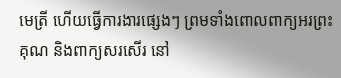មេត្រី ហើយធ្វើការងារផ្សេងៗ ព្រមទាំងពោលពាក្យអរព្រះគុណ និងពាក្យសរសើរ នៅ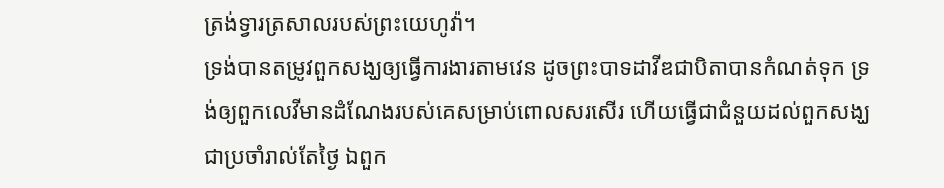ត្រង់ទ្វារត្រសាលរបស់ព្រះយេហូវ៉ា។
ទ្រង់បានតម្រូវពួកសង្ឃឲ្យធ្វើការងារតាមវេន ដូចព្រះបាទដាវីឌជាបិតាបានកំណត់ទុក ទ្រង់ឲ្យពួកលេវីមានដំណែងរបស់គេសម្រាប់ពោលសរសើរ ហើយធ្វើជាជំនួយដល់ពួកសង្ឃជាប្រចាំរាល់តែថ្ងៃ ឯពួក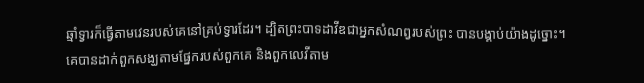ឆ្មាំទ្វារក៏ធ្វើតាមវេនរបស់គេនៅគ្រប់ទ្វារដែរ។ ដ្បិតព្រះបាទដាវីឌជាអ្នកសំណព្វរបស់ព្រះ បានបង្គាប់យ៉ាងដូច្នោះ។
គេបានដាក់ពួកសង្ឃតាមផ្នែករបស់ពួកគេ និងពួកលេវីតាម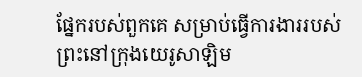ផែ្នករបស់ពួកគេ សម្រាប់ធ្វើការងាររបស់ព្រះនៅក្រុងយេរូសាឡិម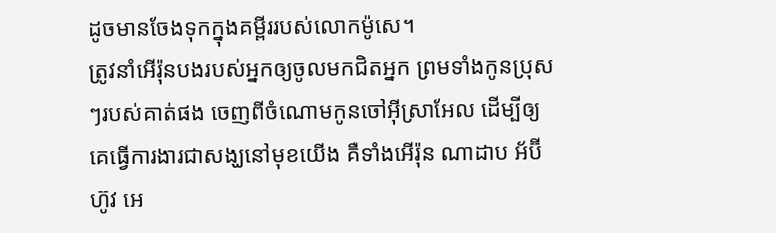ដូចមានចែងទុកក្នុងគម្ពីររបស់លោកម៉ូសេ។
ត្រូវនាំអើរ៉ុនបងរបស់អ្នកឲ្យចូលមកជិតអ្នក ព្រមទាំងកូនប្រុសៗរបស់គាត់ផង ចេញពីចំណោមកូនចៅអ៊ីស្រាអែល ដើម្បីឲ្យគេធ្វើការងារជាសង្ឃនៅមុខយើង គឺទាំងអើរ៉ុន ណាដាប អ័ប៊ីហ៊ូវ អេ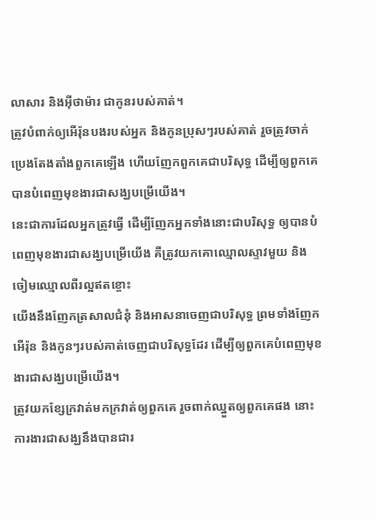លាសារ និងអ៊ីថាម៉ារ ជាកូនរបស់គាត់។
ត្រូវបំពាក់ឲ្យអើរ៉ុនបងរបស់អ្នក និងកូនប្រុសៗរបស់គាត់ រួចត្រូវចាក់ប្រេងតែងតាំងពួកគេឡើង ហើយញែកពួកគេជាបរិសុទ្ធ ដើម្បីឲ្យពួកគេបានបំពេញមុខងារជាសង្ឃបម្រើយើង។
នេះជាការដែលអ្នកត្រូវធ្វើ ដើម្បីញែកអ្នកទាំងនោះជាបរិសុទ្ធ ឲ្យបានបំពេញមុខងារជាសង្ឃបម្រើយើង គឺត្រូវយកគោឈ្មោលស្ទាវមួយ និងចៀមឈ្មោលពីរល្អឥតខ្ចោះ
យើងនឹងញែកត្រសាលជំនុំ និងអាសនាចេញជាបរិសុទ្ធ ព្រមទាំងញែកអើរ៉ុន និងកូនៗរបស់គាត់ចេញជាបរិសុទ្ធដែរ ដើម្បីឲ្យពួកគេបំពេញមុខងារជាសង្ឃបម្រើយើង។
ត្រូវយកខ្សែក្រវាត់មកក្រវាត់ឲ្យពួកគេ រួចពាក់ឈ្នួតឲ្យពួកគេផង នោះការងារជាសង្ឃនឹងបានជារ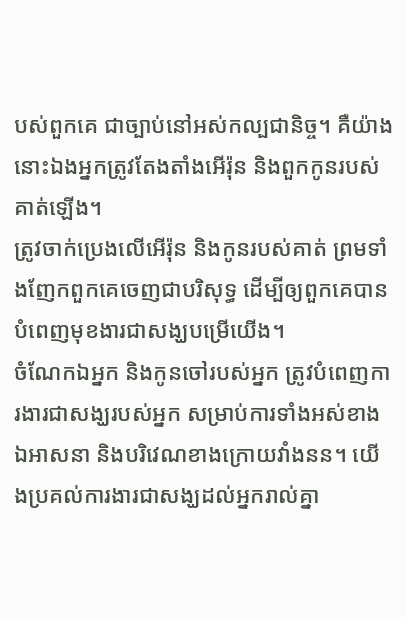បស់ពួកគេ ជាច្បាប់នៅអស់កល្បជានិច្ច។ គឺយ៉ាងនោះឯងអ្នកត្រូវតែងតាំងអើរ៉ុន និងពួកកូនរបស់គាត់ឡើង។
ត្រូវចាក់ប្រេងលើអើរ៉ុន និងកូនរបស់គាត់ ព្រមទាំងញែកពួកគេចេញជាបរិសុទ្ធ ដើម្បីឲ្យពួកគេបានបំពេញមុខងារជាសង្ឃបម្រើយើង។
ចំណែកឯអ្នក និងកូនចៅរបស់អ្នក ត្រូវបំពេញការងារជាសង្ឃរបស់អ្នក សម្រាប់ការទាំងអស់ខាងឯអាសនា និងបរិវេណខាងក្រោយវាំងនន។ យើងប្រគល់ការងារជាសង្ឃដល់អ្នករាល់គ្នា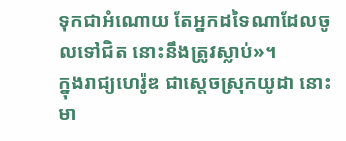ទុកជាអំណោយ តែអ្នកដទៃណាដែលចូលទៅជិត នោះនឹងត្រូវស្លាប់»។
ក្នុងរាជ្យហេរ៉ូឌ ជាស្តេចស្រុកយូដា នោះមា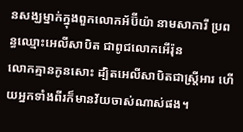នសង្ឃម្នាក់ក្នុងពួកលោកអ័ប៊ីយ៉ា នាមសាការី ប្រពន្ធឈ្មោះអេលីសាបិត ជាពូជលោកអើរ៉ុន
លោកគ្មានកូនសោះ ដ្បិតអេលីសាបិតជាស្ត្រីអារ ហើយអ្នកទាំងពីរក៏មានវ័យចាស់ណាស់ផង។